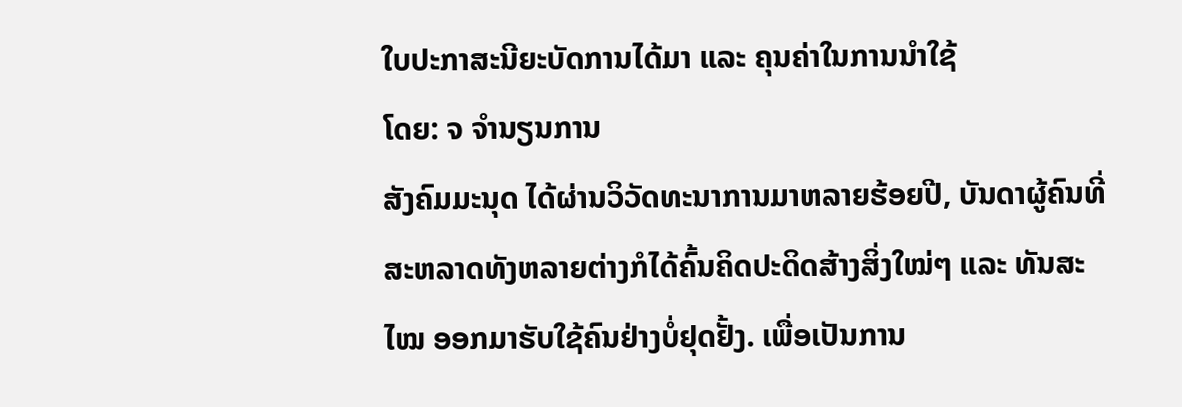ໃບປະກາສະນີຍະບັດການໄດ້ມາ ແລະ ຄຸນຄ່າໃນການນຳໃຊ້
ໂດຍ: ຈ ຈຳນຽນການ
ສັງຄົມມະນຸດ ໄດ້ຜ່ານວິວັດທະນາການມາຫລາຍຮ້ອຍປີ, ບັນດາຜູ້ຄົນທີ່ສະຫລາດທັງຫລາຍຕ່າງກໍໄດ້ຄົ້ນຄິດປະດິດສ້າງສິ່ງໃໝ່ໆ ແລະ ທັນສະໄໝ ອອກມາຮັບໃຊ້ຄົນຢ່າງບໍ່ຢຸດຢັ້ງ. ເພື່ອເປັນການ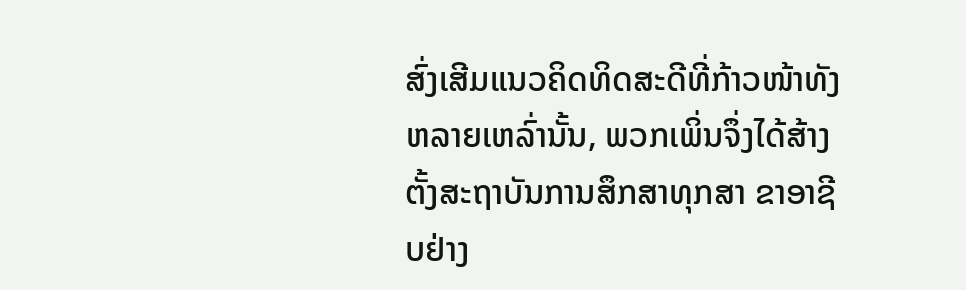ສົ່ງເສີມແນວຄິດທິດສະດີທີ່ກ້າວໜ້າທັງຫລາຍເຫລົ່ານັ້ນ, ພວກເພິ່ນຈຶ່ງໄດ້ສ້າງຕັ້ງສະຖາບັນການສຶກສາທຸກສາ ຂາອາຊີບຢ່າງ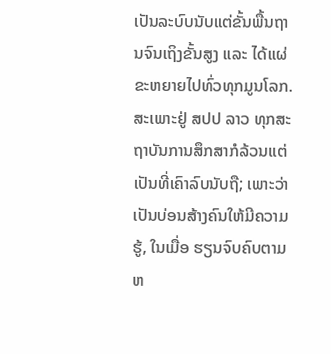ເປັນລະບົບນັບແຕ່ຂັ້ນພື້ນຖານຈົນເຖິງຂັ້ນສູງ ແລະ ໄດ້ແຜ່ຂະຫຍາຍໄປທົ່ວທຸກມູນໂລກ.
ສະເພາະຢູ່ ສປປ ລາວ ທຸກສະຖາບັນການສຶກສາກໍລ້ວນແຕ່ເປັນທີ່ເຄົາລົບນັບຖື; ເພາະວ່າເປັນບ່ອນສ້າງຄົນໃຫ້ມີຄວາມຮູ້, ໃນເມື່ອ ຮຽນຈົບຄົບຕາມຫ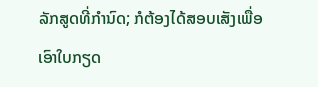ລັກສູດທີ່ກຳນົດ; ກໍຕ້ອງໄດ້ສອບເສັງເພື່ອເອົາໃບກຽດ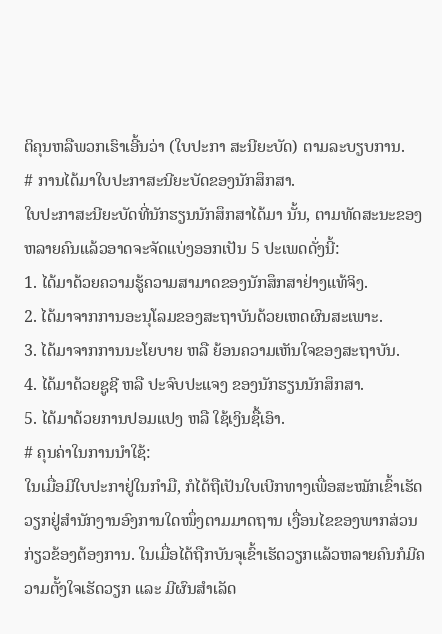ຕິຄຸນຫລືພວກເຮົາເອີ້ນວ່າ (ໃບປະກາ ສະນີຍະບັດ) ຕາມລະບຽບການ.
# ການໄດ້ມາໃບປະກາສະນີຍະບັດຂອງນັກສຶກສາ.
ໃບປະກາສະນີຍະບັດທີ່ນັກຮຽນນັກສຶກສາໄດ້ມາ ນັ້ນ, ຕາມທັດສະນະຂອງຫລາຍຄົນແລ້ວອາດຈະຈັດແບ່ງອອກເປັນ 5 ປະເພດດັ່ງນີ້:
1. ໄດ້ມາດ້ວຍຄວາມຮູ້ຄວາມສາມາດຂອງນັກສຶກສາຢ່າງແທ້ຈິງ.
2. ໄດ້ມາຈາກການອະນຸໂລມຂອງສະຖາບັນດ້ວຍເຫດຜົນສະເພາະ.
3. ໄດ້ມາຈາກການນະໂຍບາຍ ຫລື ຍ້ອນຄວາມເຫັນໃຈຂອງສະຖາບັນ.
4. ໄດ້ມາດ້ວຍຊູຊີ ຫລື ປະຈົບປະແຈງ ຂອງນັກຮຽນນັກສຶກສາ.
5. ໄດ້ມາດ້ວຍການປອມແປງ ຫລື ໃຊ້ເງິນຊື້ເອົາ.
# ຄຸນຄ່າໃນການນຳໃຊ້:
ໃນເມື່ອມີໃບປະກາຢູ່ໃນກຳມື, ກໍໄດ້ຖືເປັນໃບເບີກທາງເພື່ອສະໝັກເຂົ້າເຮັດວຽກຢູ່ສຳນັກງານອົງການໃດໜຶ່ງຕາມມາດຖານ ເງື່ອນໄຂຂອງພາກສ່ວນກ່ຽວຂ້ອງຕ້ອງການ. ໃນເມື່ອໄດ້ຖືກບັນຈຸເຂົ້າເຮັດວຽກແລ້ວຫລາຍຄົນກໍມີຄວາມຕັ້ງໃຈເຮັດວຽກ ແລະ ມີຜົນສຳເລັດ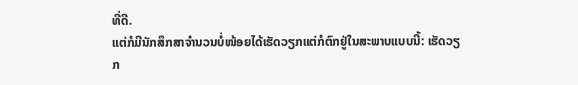ທີ່ດີ.
ແຕ່ກໍມີນັກສຶກສາຈຳນວນບໍ່ໜ້ອຍໄດ້ເຮັດວຽກແຕ່ກໍຕົກຢູ່ໃນສະພາບແບບນີ້: ເຮັດວຽກ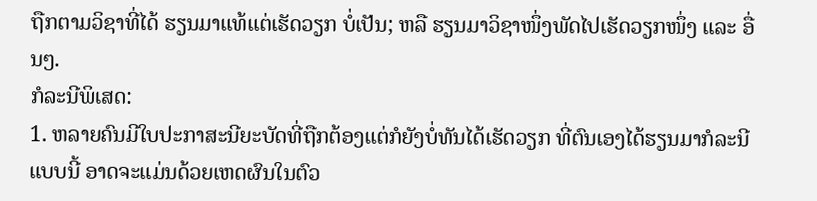ຖືກຕາມວິຊາທີ່ໄດ້ ຮຽນມາແທ້ແຕ່ເຮັດວຽກ ບໍ່ເປັນ; ຫລື ຮຽນມາວິຊາໜຶ່ງພັດໄປເຮັດວຽກໜຶ່ງ ແລະ ອື່ນໆ.
ກໍລະນີພິເສດ:
1. ຫລາຍຄົນມີໃບປະກາສະນີຍະບັດທີ່ຖືກຕ້ອງແຕ່ກໍຍັງບໍ່ທັນໄດ້ເຮັດວຽກ ທີ່ຕົນເອງໄດ້ຮຽນມາກໍລະນີແບບນີ້ ອາດຈະແມ່ນດ້ວຍເຫດຜົນໃນຕົວ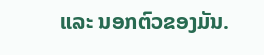ແລະ ນອກຕົວຂອງມັນ.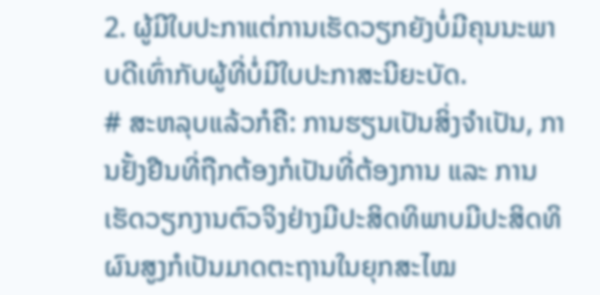2. ຜູ້ມີໃບປະກາແຕ່ການເຮັດວຽກຍັງບໍ່ມີຄຸນນະພາບດີເທົ່າກັບຜູ້ທີ່ບໍ່ມີໃບປະກາສະນີຍະບັດ.
# ສະຫລຸບແລ້ວກໍຄື: ການຮຽນເປັນສິ່ງຈຳເປັນ, ການຢັ້ງຢືນທີ່ຖືກຕ້ອງກໍເປັນທີ່ຕ້ອງການ ແລະ ການເຮັດວຽກງານຕົວຈິງຢ່າງມີປະສິດທິພາບມີປະສິດທິຜົນສູງກໍເປັນມາດຕະຖານໃນຍຸກສະໄໝ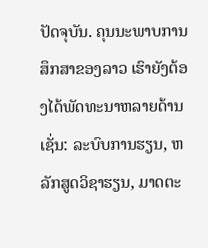ປັດຈຸບັນ. ຄຸນນະພາບການສຶກສາຂອງລາວ ເຮົາຍັງຕ້ອງໄດ້ພັດທະນາຫລາຍດ້ານເຊັ່ນ: ລະບົບການຮຽນ, ຫລັກສູດວິຊາຮຽນ, ມາດຕະ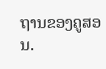ຖານຂອງຄູສອນ.